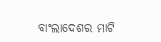ବାଂଲାଦେଶର ମାଟି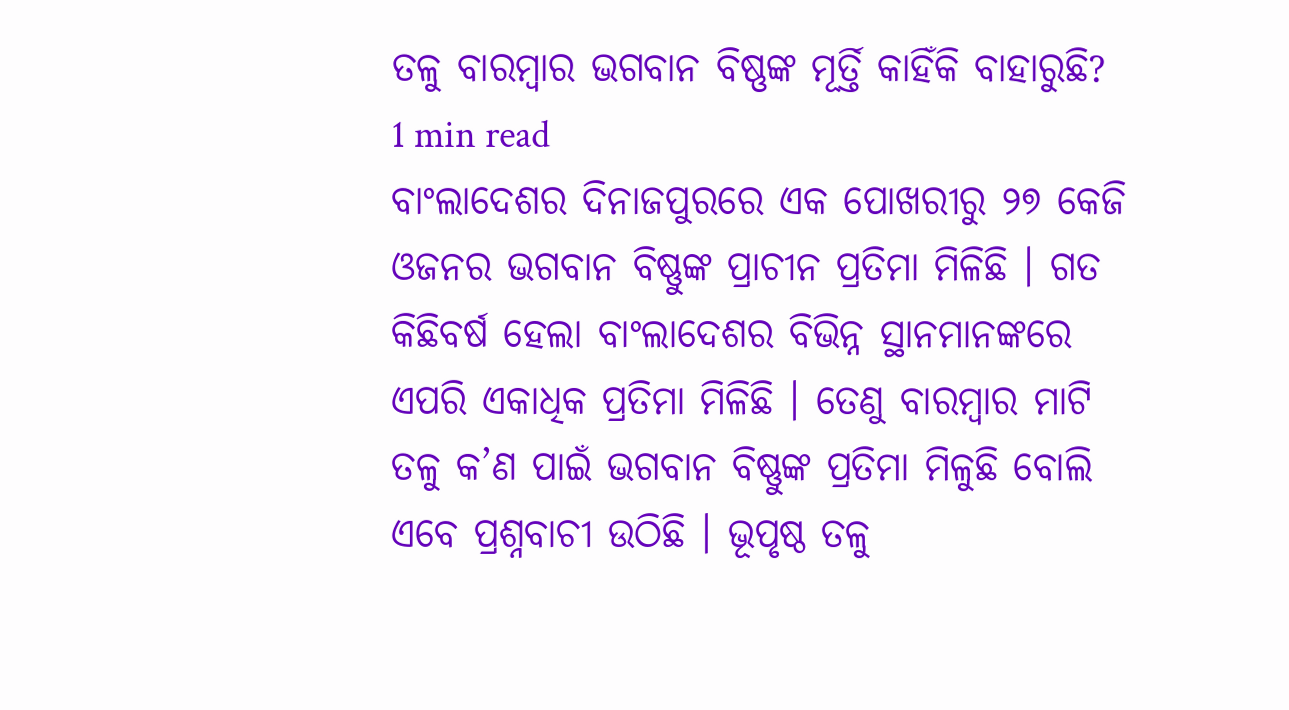ତଳୁ ବାରମ୍ବାର ଭଗବାନ ବିଷ୍ଣଙ୍କ ମୂର୍ତ୍ତି କାହିଁକି ବାହାରୁଛି?
1 min read
ବାଂଲାଦେଶର ଦିନାଜପୁରରେ ଏକ ପୋଖରୀରୁ ୨୭ କେଜି ଓଜନର ଭଗବାନ ବିଷ୍ଣୁଙ୍କ ପ୍ରାଚୀନ ପ୍ରତିମା ମିଳିଛି । ଗତ କିଛିବର୍ଷ ହେଲା ବାଂଲାଦେଶର ବିଭିନ୍ନ ସ୍ଥାନମାନଙ୍କରେ ଏପରି ଏକାଧିକ ପ୍ରତିମା ମିଳିଛି । ତେଣୁ ବାରମ୍ବାର ମାଟି ତଳୁ କ’ଣ ପାଇଁ ଭଗବାନ ବିଷ୍ଣୁଙ୍କ ପ୍ରତିମା ମିଳୁଛି ବୋଲି ଏବେ ପ୍ରଶ୍ନବାଚୀ ଉଠିଛି । ଭୂପୃଷ୍ଠ ତଳୁ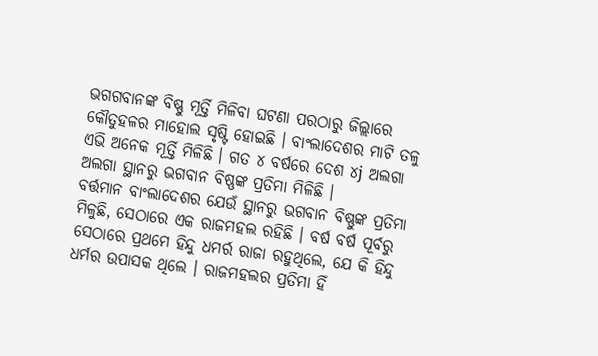ଭଗଗବାନଙ୍କ ବିଷ୍ଣୁ ମୂର୍ତ୍ତି ମିଳିବା ଘଟଣା ପରଠାରୁ ଜିଲ୍ଲାରେ କୌତୁହଳର ମାହୋଲ ସୃଷ୍ଟି ହୋଇଛି । ବାଂଲାଦେଶର ମାଟି ତଳୁ ଏଭି ଅନେକ ମୂର୍ତ୍ତି ମିଳିଛି । ଗତ ୪ ବର୍ଷରେ ଦେଶ ୪j ଅଲଗା ଅଲଗା ସ୍ଥାନରୁ ଭଗବାନ ବିଷ୍ଣଙ୍କ ପ୍ରତିମା ମିଳିଛି ।
ବର୍ତ୍ତମାନ ବାଂଲାଦେଶର ଯେଉଁ ସ୍ଥାନରୁ ଭଗବାନ ବିଷ୍ଣୁଙ୍କ ପ୍ରତିମା ମିଳୁଛି, ସେଠାରେ ଏକ ରାଜମହଲ ରହିଛି । ବର୍ଷ ବର୍ଷ ପୂର୍ବରୁ ସେଠାରେ ପ୍ରଥମେ ହିନ୍ଦୁ ଧମର୍ର ରାଜା ରହୁଥିଲେ, ଯେ କି ହିନ୍ଦୁ ଧର୍ମର ଉପାସକ ଥିଲେ । ରାଜମହଲର ପ୍ରତିମା ହିଁ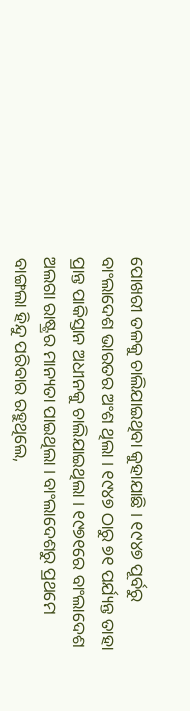ପୋଖରୀ ତଳକୁ ଚାଲିଯାଇଥିବା କୁହାଯାଛି । ୧୯୪୭ ପୂର୍ବରୁ ବାଂଲାଦେଶ ଭାରତର ଅଂଶ ଥିଲା । ୧୯୪୭ ଠାରୁ ୭୧ ପର୍ଯ୍ୟନ୍ତ ତାହା ପ୍ରାନ୍ତ ପାକିସ୍ତାନ ଅଧୀନକୁ ଚାଲିଯାଇଥିଲା । ୧୯୭୧ରେ ବାଂଲାଦେଶ ଅଲଗା ରାଷ୍ଟ୍ରର ମାନ୍ୟତା ପାଇଥିଲା । ବାଂଲାଦେଶରୁ ପ୍ରଥମେ ବାଙ୍ଗଲା ହିନ୍ଦୁ ପରିବାର ରହୁଥିଲେ,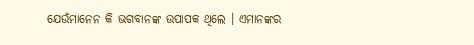ଯେଉଁମାନେନ କି ଭଗବାନଙ୍କ ଉପାପକ ଥିଲେ । ଏମାନଙ୍କର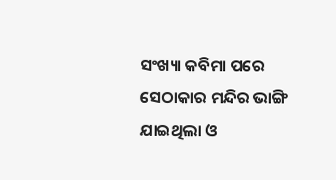ସଂଖ୍ୟା କବିମା ପରେ ସେଠାକାର ମନ୍ଦିର ଭାଙ୍ଗି ଯାଇଥିଲା ଓ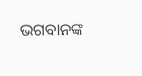ଭଗବାନଙ୍କ